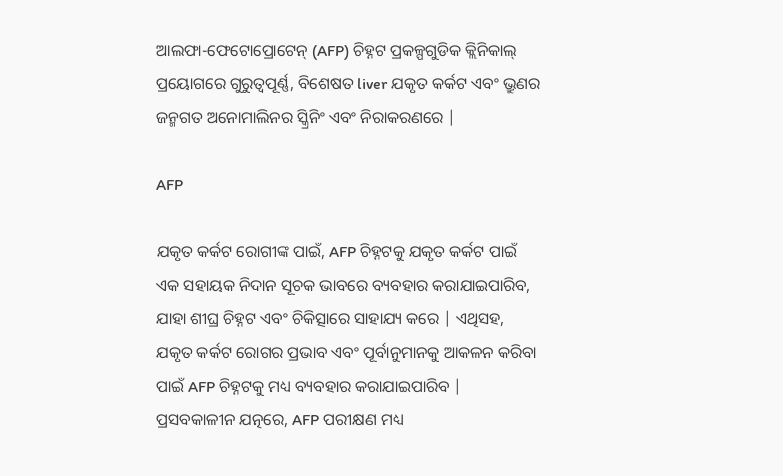ଆଲଫା-ଫେଟୋପ୍ରୋଟେନ୍ (AFP) ଚିହ୍ନଟ ପ୍ରକଳ୍ପଗୁଡିକ କ୍ଲିନିକାଲ୍ ପ୍ରୟୋଗରେ ଗୁରୁତ୍ୱପୂର୍ଣ୍ଣ, ବିଶେଷତ liver ଯକୃତ କର୍କଟ ଏବଂ ଭ୍ରୁଣର ଜନ୍ମଗତ ଅନୋମାଲିନର ସ୍କ୍ରିନିଂ ଏବଂ ନିରାକରଣରେ |

AFP

ଯକୃତ କର୍କଟ ରୋଗୀଙ୍କ ପାଇଁ, AFP ଚିହ୍ନଟକୁ ଯକୃତ କର୍କଟ ପାଇଁ ଏକ ସହାୟକ ନିଦାନ ସୂଚକ ଭାବରେ ବ୍ୟବହାର କରାଯାଇପାରିବ, ଯାହା ଶୀଘ୍ର ଚିହ୍ନଟ ଏବଂ ଚିକିତ୍ସାରେ ସାହାଯ୍ୟ କରେ | ଏଥିସହ, ଯକୃତ କର୍କଟ ରୋଗର ପ୍ରଭାବ ଏବଂ ପୂର୍ବାନୁମାନକୁ ଆକଳନ କରିବା ପାଇଁ AFP ଚିହ୍ନଟକୁ ମଧ୍ୟ ବ୍ୟବହାର କରାଯାଇପାରିବ | ପ୍ରସବକାଳୀନ ଯତ୍ନରେ, AFP ପରୀକ୍ଷଣ ମଧ୍ୟ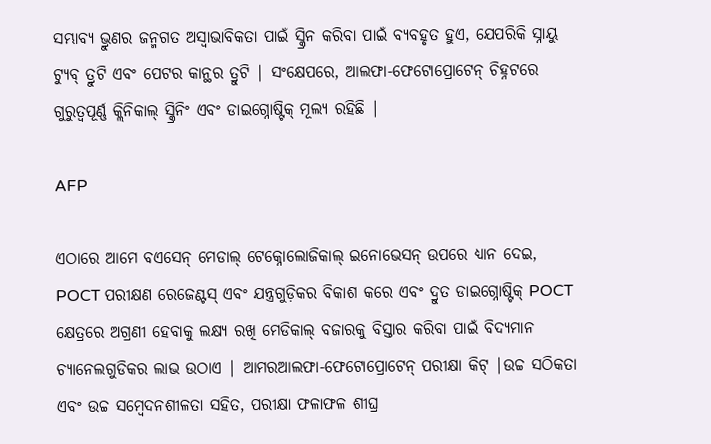ସମ୍ଭାବ୍ୟ ଭ୍ରୁଣର ଜନ୍ମଗତ ଅସ୍ୱାଭାବିକତା ପାଇଁ ସ୍କ୍ରିନ କରିବା ପାଇଁ ବ୍ୟବହୃତ ହୁଏ, ଯେପରିକି ସ୍ନାୟୁ ଟ୍ୟୁବ୍ ତ୍ରୁଟି ଏବଂ ପେଟର କାନ୍ଥର ତ୍ରୁଟି | ସଂକ୍ଷେପରେ, ଆଲଫା-ଫେଟୋପ୍ରୋଟେନ୍ ଚିହ୍ନଟରେ ଗୁରୁତ୍ୱପୂର୍ଣ୍ଣ କ୍ଲିନିକାଲ୍ ସ୍କ୍ରିନିଂ ଏବଂ ଡାଇଗ୍ନୋଷ୍ଟିକ୍ ମୂଲ୍ୟ ରହିଛି |

AFP

ଏଠାରେ ଆମେ ବଏସେନ୍ ମେଡାଲ୍ ଟେକ୍ନୋଲୋଜିକାଲ୍ ଇନୋଭେସନ୍ ଉପରେ ଧ୍ୟାନ ଦେଇ, POCT ପରୀକ୍ଷଣ ରେଜେଣ୍ଟସ୍ ଏବଂ ଯନ୍ତ୍ରଗୁଡ଼ିକର ବିକାଶ କରେ ଏବଂ ଦ୍ରୁତ ଡାଇଗ୍ନୋଷ୍ଟିକ୍ POCT କ୍ଷେତ୍ରରେ ଅଗ୍ରଣୀ ହେବାକୁ ଲକ୍ଷ୍ୟ ରଖି ମେଡିକାଲ୍ ବଜାରକୁ ବିସ୍ତାର କରିବା ପାଇଁ ବିଦ୍ୟମାନ ଚ୍ୟାନେଲଗୁଡିକର ଲାଭ ଉଠାଏ | ଆମରଆଲଫା-ଫେଟୋପ୍ରୋଟେନ୍ ପରୀକ୍ଷା କିଟ୍ |ଉଚ୍ଚ ସଠିକତା ଏବଂ ଉଚ୍ଚ ସମ୍ବେଦନଶୀଳତା ସହିତ, ପରୀକ୍ଷା ଫଳାଫଳ ଶୀଘ୍ର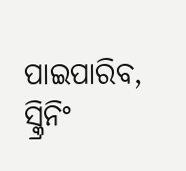ପାଇପାରିବ, ସ୍କ୍ରିନିଂ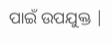ପାଇଁ ଉପଯୁକ୍ତ |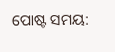ପୋଷ୍ଟ ସମୟ: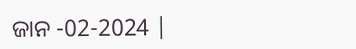ଜାନ -02-2024 |